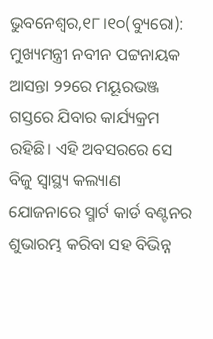ଭୁବନେଶ୍ୱର,୧୮।୧୦(ବ୍ୟୁରୋ): ମୁଖ୍ୟମନ୍ତ୍ରୀ ନବୀନ ପଟ୍ଟନାୟକ ଆସନ୍ତା ୨୨ରେ ମୟୂରଭଞ୍ଜ ଗସ୍ତରେ ଯିବାର କାର୍ଯ୍ୟକ୍ରମ ରହିଛି। ଏହି ଅବସରରେ ସେ ବିଜୁ ସ୍ବାସ୍ଥ୍ୟ କଲ୍ୟାଣ ଯୋଜନାରେ ସ୍ମାର୍ଟ କାର୍ଡ ବଣ୍ଟନର ଶୁଭାରମ୍ଭ କରିବା ସହ ବିଭିନ୍ନ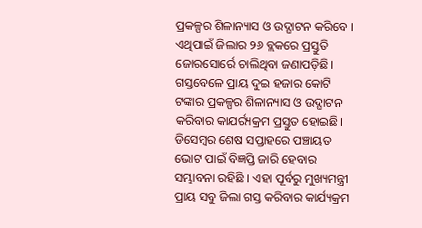ପ୍ରକଳ୍ପର ଶିଳାନ୍ୟାସ ଓ ଉଦ୍ଘାଟନ କରିବେ । ଏଥିପାଇଁ ଜିଲାର ୨୬ ବ୍ଲକରେ ପ୍ରସ୍ତୁତି ଜୋରସୋର୍ରେ ଚାଲିଥିବା ଜଣାପଡ଼ିଛି। ଗସ୍ତବେଳେ ପ୍ରାୟ ଦୁଇ ହଜାର କୋଟି ଟଙ୍କାର ପ୍ରକଳ୍ପର ଶିଳାନ୍ୟାସ ଓ ଉଦ୍ଘାଟନ କରିବାର କାଯର୍ର୍ୟକ୍ରମ ପ୍ରସ୍ତୁତ ହୋଇଛି।
ଡିସେମ୍ବର ଶେଷ ସପ୍ତାହରେ ପଞ୍ଚାୟତ ଭୋଟ ପାଇଁ ବିଜ୍ଞପ୍ତି ଜାରି ହେବାର ସମ୍ଭାବନା ରହିଛି । ଏହା ପୂର୍ବରୁ ମୁଖ୍ୟମନ୍ତ୍ରୀ ପ୍ରାୟ ସବୁ ଜିଲା ଗସ୍ତ କରିବାର କାର୍ଯ୍ୟକ୍ରମ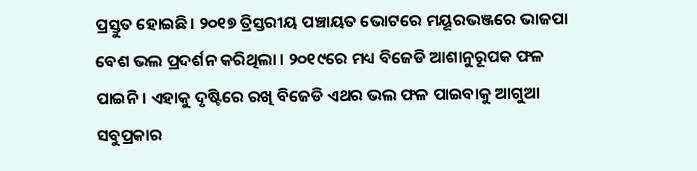ପ୍ରସ୍ତୁତ ହୋଇଛି। ୨୦୧୭ ତ୍ରିସ୍ତରୀୟ ପଞ୍ଚାୟତ ଭୋଟରେ ମୟୂରଭଞ୍ଜରେ ଭାଜପା ବେଶ ଭଲ ପ୍ରଦର୍ଶନ କରିଥିଲା । ୨୦୧୯ରେ ମଧ୍ୟ ବିଜେଡି ଆଶାନୁରୂପକ ଫଳ ପାଇନି। ଏହାକୁ ଦୃଷ୍ଟିରେ ରଖି ବିଜେଡି ଏଥର ଭଲ ଫଳ ପାଇବାକୁ ଆଗୁଆ ସବୁପ୍ରକାର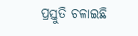ପ୍ରସ୍ତୁତି ଚଳାଇଛି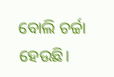ବୋଲି ଚର୍ଚ୍ଚା ହେଉଛି।